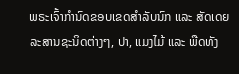ພຣະເຈົ້າກໍານົດຂອບເຂດສໍາລັບນົກ ແລະ ສັດເດຍລະສານຊະນິດຕ່າງໆ, ປາ, ແມງໄມ້ ແລະ ພືດທັງ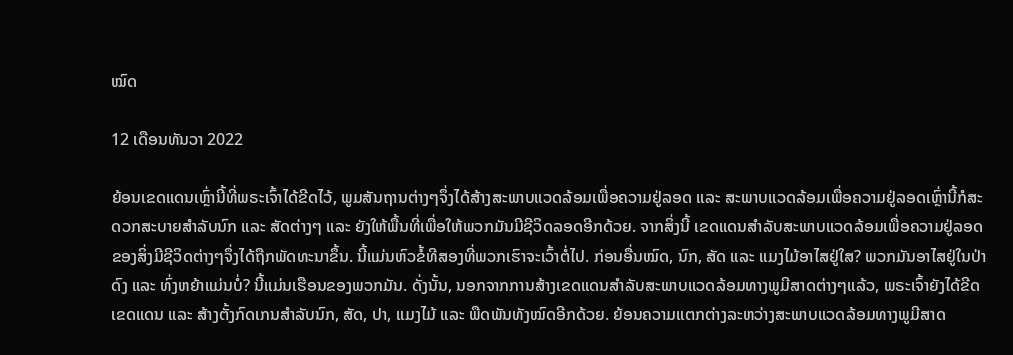ໝົດ

12 ເດືອນທັນວາ 2022

ຍ້ອນເຂດແດນເຫຼົ່ານີ້ທີ່ພຣະເຈົ້າໄດ້ຂີດໄວ້, ພູມສັນຖານຕ່າງໆຈຶ່ງໄດ້ສ້າງສະພາບແວດລ້ອມເພື່ອຄວາມຢູ່ລອດ ແລະ ສະພາບແວດລ້ອມເພື່ອຄວາມຢູ່ລອດເຫຼົ່ານີ້ກໍສະດວກສະບາຍສຳລັບນົກ ແລະ ສັດຕ່າງໆ ແລະ ຍັງໃຫ້ພື້ນທີ່ເພື່ອໃຫ້ພວກມັນມີຊີວິດລອດອີກດ້ວຍ. ຈາກສິ່ງນີ້ ເຂດແດນສຳລັບສະພາບແວດລ້ອມເພື່ອຄວາມຢູ່ລອດຂອງສິ່ງມີຊີວິດຕ່າງໆຈຶ່ງໄດ້ຖືກພັດທະນາຂຶ້ນ. ນີ້ແມ່ນຫົວຂໍ້ທີສອງທີ່ພວກເຮົາຈະເວົ້າຕໍ່ໄປ. ກ່ອນອື່ນໝົດ, ນົກ, ສັດ ແລະ ແມງໄມ້ອາໄສຢູ່ໃສ? ພວກມັນອາໄສຢູ່ໃນປ່າດົງ ແລະ ທົ່ງຫຍ້າແມ່ນບໍ່? ນີ້ແມ່ນເຮືອນຂອງພວກມັນ. ດັ່ງນັ້ນ, ນອກຈາກການສ້າງເຂດແດນສຳລັບສະພາບແວດລ້ອມທາງພູມີສາດຕ່າງໆແລ້ວ, ພຣະເຈົ້າຍັງໄດ້ຂີດເຂດແດນ ແລະ ສ້າງຕັ້ງກົດເກນສຳລັບນົກ, ສັດ, ປາ, ແມງໄມ້ ແລະ ພືດພັນທັງໝົດອີກດ້ວຍ. ຍ້ອນຄວາມແຕກຕ່າງລະຫວ່າງສະພາບແວດລ້ອມທາງພູມີສາດ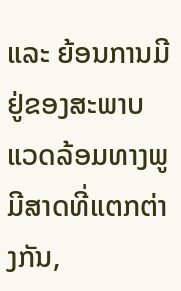ແລະ ຍ້ອນການມີຢູ່ຂອງສະພາບແວດລ້ອມທາງພູມີສາດທີ່ແຕກຕ່າງກັນ,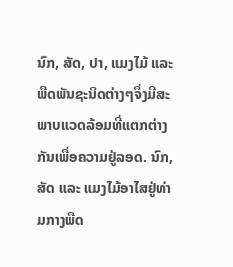ນົກ, ສັດ, ປາ, ແມງໄມ້ ແລະ ພືດພັນຊະນິດຕ່າງໆຈຶ່ງມີສະພາບແວດລ້ອມທີ່ແຕກຕ່າງກັນເພື່ອຄວາມຢູ່ລອດ. ນົກ, ສັດ ແລະ ແມງໄມ້ອາໄສຢູ່ທ່າມກາງພືດ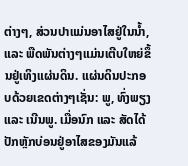ຕ່າງໆ, ສ່ວນປາແມ່ນອາໄສຢູ່ໃນນ້ຳ, ແລະ ພືດພັນຕ່າງໆແມ່ນເຕີບໃຫຍ່ຂຶ້ນຢູ່ເທິງແຜ່ນດິນ. ແຜ່ນດິນປະກອບດ້ວຍເຂດຕ່າງໆເຊັ່ນ: ພູ, ທົ່ງພຽງ ແລະ ເນີນພູ. ເມື່ອນົກ ແລະ ສັດໄດ້ປັກຫຼັກບ່ອນຢູ່ອາໄສຂອງມັນແລ້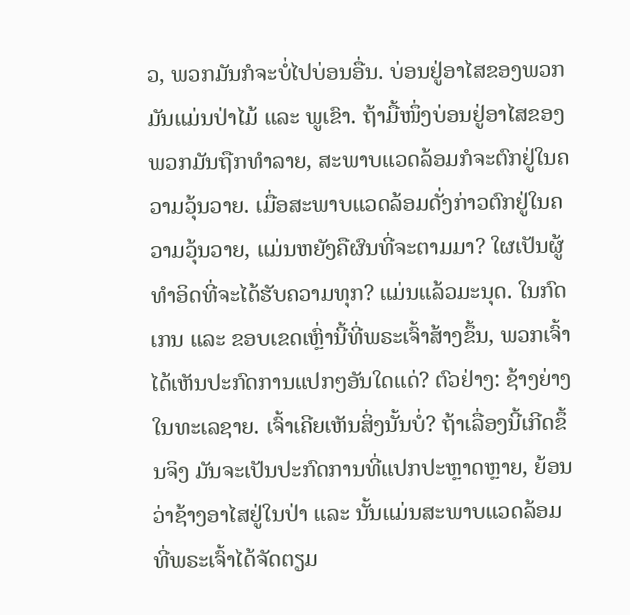ວ, ພວກມັນກໍຈະບໍ່ໄປບ່ອນອື່ນ. ບ່ອນຢູ່ອາໄສຂອງພວກມັນແມ່ນປ່າໄມ້ ແລະ ພູເຂົາ. ຖ້າມື້ໜຶ່ງບ່ອນຢູ່ອາໄສຂອງພວກມັນຖືກທຳລາຍ, ສະພາບແວດລ້ອມກໍຈະຕົກຢູ່ໃນຄວາມວຸ້ນວາຍ. ເມື່ອສະພາບແວດລ້ອມດັ່ງກ່າວຕົກຢູ່ໃນຄວາມວຸ້ນວາຍ, ແມ່ນຫຍັງຄືຜົນທີ່ຈະຕາມມາ? ໃຜເປັນຜູ້ທຳອິດທີ່ຈະໄດ້ຮັບຄວາມທຸກ? ແມ່ນແລ້ວມະນຸດ. ໃນກົດເກນ ແລະ ຂອບເຂດເຫຼົ່ານີ້ທີ່ພຣະເຈົ້າສ້າງຂຶ້ນ, ພວກເຈົ້າໄດ້ເຫັນປະກົດການແປກໆອັນໃດແດ່? ຕົວຢ່າງ: ຊ້າງຍ່າງໃນທະເລຊາຍ. ເຈົ້າເຄີຍເຫັນສິ່ງນັ້ນບໍ່? ຖ້າເລື່ອງນີ້ເກີດຂຶ້ນຈິງ ມັນຈະເປັນປະກົດການທີ່ແປກປະຫຼາດຫຼາຍ, ຍ້ອນວ່າຊ້າງອາໄສຢູ່ໃນປ່າ ແລະ ນັ້ນແມ່ນສະພາບແວດລ້ອມທີ່ພຣະເຈົ້າໄດ້ຈັດຕຽມ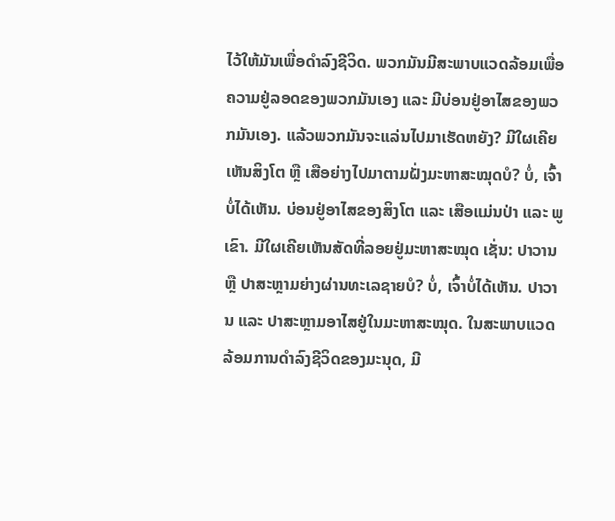ໄວ້ໃຫ້ມັນເພື່ອດໍາລົງຊີວິດ. ພວກມັນມີສະພາບແວດລ້ອມເພື່ອຄວາມຢູ່ລອດຂອງພວກມັນເອງ ແລະ ມີບ່ອນຢູ່ອາໄສຂອງພວກມັນເອງ. ແລ້ວພວກມັນຈະແລ່ນໄປມາເຮັດຫຍັງ? ມີໃຜເຄີຍເຫັນສິງໂຕ ຫຼື ເສືອຍ່າງໄປມາຕາມຝັ່ງມະຫາສະໝຸດບໍ? ບໍ່, ເຈົ້າບໍ່ໄດ້ເຫັນ. ບ່ອນຢູ່ອາໄສຂອງສິງໂຕ ແລະ ເສືອແມ່ນປ່າ ແລະ ພູເຂົາ. ມີໃຜເຄີຍເຫັນສັດທີ່ລອຍຢູ່ມະຫາສະໝຸດ ເຊັ່ນ: ປາວານ ຫຼື ປາສະຫຼາມຍ່າງຜ່ານທະເລຊາຍບໍ? ບໍ່, ເຈົ້າບໍ່ໄດ້ເຫັນ. ປາວານ ແລະ ປາສະຫຼາມອາໄສຢູ່ໃນມະຫາສະໝຸດ. ໃນສະພາບແວດລ້ອມການດຳລົງຊີວິດຂອງມະນຸດ, ມີ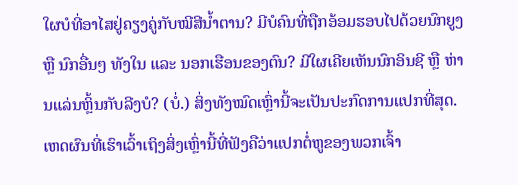ໃຜບໍທີ່ອາໄສຢູ່ຄຽງຄູ່ກັບໝີສີນ້ຳຕານ? ມີບໍຄົນທີ່ຖືກອ້ອມຮອບໄປດ້ວຍນົກຍູງ ຫຼື ນົກອື່ນໆ ທັງໃນ ແລະ ນອກເຮືອນຂອງຕົນ? ມີໃຜເຄີຍເຫັນນົກອິນຊີ ຫຼື ຫ່ານແລ່ນຫຼິ້ນກັບລີງບໍ? (ບໍ່.) ສິ່ງທັງໝົດເຫຼົ່ານີ້ຈະເປັນປະກົດການແປກທີ່ສຸດ. ເຫດຜົນທີ່ເຮົາເວົ້າເຖິງສິ່ງເຫຼົ່ານີ້ທີ່ຟັງຄືວ່າແປກຕໍ່ຫູຂອງພວກເຈົ້າ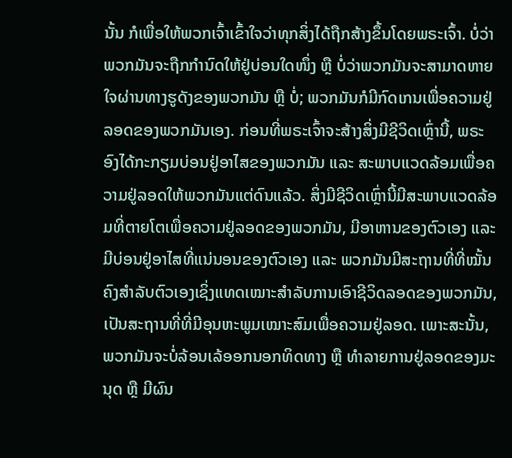ນັ້ນ ກໍເພື່ອໃຫ້ພວກເຈົ້າເຂົ້າໃຈວ່າທຸກສິ່ງໄດ້ຖືກສ້າງຂຶ້ນໂດຍພຣະເຈົ້າ. ບໍ່ວ່າພວກມັນຈະຖືກກຳນົດໃຫ້ຢູ່ບ່ອນໃດໜຶ່ງ ຫຼື ບໍ່ວ່າພວກມັນຈະສາມາດຫາຍໃຈຜ່ານທາງຮູດັງຂອງພວກມັນ ຫຼື ບໍ່; ພວກມັນກໍມີກົດເກນເພື່ອຄວາມຢູ່ລອດຂອງພວກມັນເອງ. ກ່ອນທີ່ພຣະເຈົ້າຈະສ້າງສິ່ງມີຊີວິດເຫຼົ່ານີ້, ພຣະອົງໄດ້ກະກຽມບ່ອນຢູ່ອາໄສຂອງພວກມັນ ແລະ ສະພາບແວດລ້ອມເພື່ອຄວາມຢູ່ລອດໃຫ້ພວກມັນແຕ່ດົນແລ້ວ. ສິ່ງມີຊີວິດເຫຼົ່ານີ້ມີສະພາບແວດລ້ອມທີ່ຕາຍໂຕເພື່ອຄວາມຢູ່ລອດຂອງພວກມັນ, ມີອາຫານຂອງຕົວເອງ ແລະ ມີບ່ອນຢູ່ອາໄສທີ່ແນ່ນອນຂອງຕົວເອງ ແລະ ພວກມັນມີສະຖານທີ່ທີ່ໝັ້ນຄົງສໍາລັບຕົວເອງເຊິ່ງແທດເໝາະສຳລັບການເອົາຊີວິດລອດຂອງພວກມັນ, ເປັນສະຖານທີ່ທີ່ມີອຸນຫະພູມເໝາະສົມເພື່ອຄວາມຢູ່ລອດ. ເພາະສະນັ້ນ, ພວກມັນຈະບໍ່ລ້ອນເລ້ອອກນອກທິດທາງ ຫຼື ທຳລາຍການຢູ່ລອດຂອງມະນຸດ ຫຼື ມີຜົນ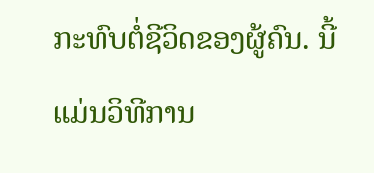ກະທົບຕໍ່ຊີວິດຂອງຜູ້ຄົນ. ນີ້ແມ່ນວິທີການ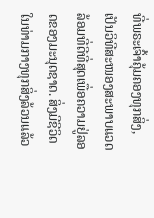ທີ່ພຣະເຈົ້າຄຸ້ມຄອງທຸກສິ່ງ, ເປັນວິທີສະໜອງສະພາບແວດລ້ອມທີ່ດີທີ່ສຸດເພື່ອຄວາມຢູ່ລອດຂອງມະນຸດຊາດ. ສິ່ງມີຊີວິດໃນທ່າມກາງທຸກສິ່ງລ້ວນແລ້ວ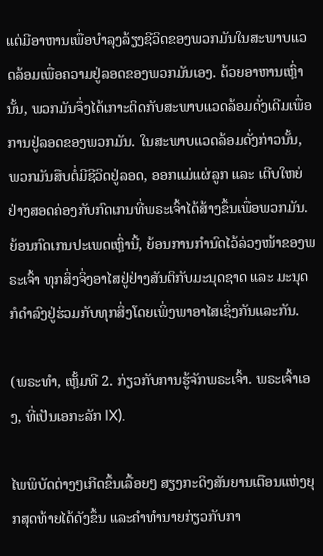ແຕ່ມີອາຫານເພື່ອບໍາລຸງລ້ຽງຊີວິດຂອງພວກມັນໃນສະພາບແວດລ້ອມເພື່ອຄວາມຢູ່ລອດຂອງພວກມັນເອງ. ດ້ວຍອາຫານເຫຼົ່ານັ້ນ, ພວກມັນຈຶ່ງໄດ້ເກາະຕິດກັບສະພາບແວດລ້ອມດັ່ງເດີມເພື່ອການຢູ່ລອດຂອງພວກມັນ. ໃນສະພາບແວດລ້ອມດັ່ງກ່າວນັ້ນ, ພວກມັນສືບຕໍ່ມີຊີວິດຢູ່ລອດ, ອອກແມ່ແຜ່ລູກ ແລະ ເຕີບໃຫຍ່ຢ່າງສອດຄ່ອງກັບກົດເກນທີ່ພຣະເຈົ້າໄດ້ສ້າງຂຶ້ນເພື່ອພວກມັນ. ຍ້ອນກົດເກນປະເພດເຫຼົ່ານີ້, ຍ້ອນການກຳນົດໄວ້ລ່ວງໜ້າຂອງພຣະເຈົ້າ ທຸກສິ່ງຈິ່ງອາໄສຢູ່ຢ່າງສັນຕິກັບມະນຸດຊາດ ແລະ ມະນຸດກໍດຳລົງຢູ່ຮ່ວມກັບທຸກສິ່ງໂດຍເພິ່ງພາອາໄສເຊິ່ງກັນແລະກັນ.

(ພຣະທຳ, ເຫຼັ້ມທີ 2. ກ່ຽວກັບການຮູ້ຈັກພຣະເຈົ້າ. ພຣະເຈົ້າເອງ, ທີ່ເປັນເອກະລັກ IX).

ໄພພິບັດຕ່າງໆເກີດຂຶ້ນເລື້ອຍໆ ສຽງກະດິງສັນຍານເຕືອນແຫ່ງຍຸກສຸດທ້າຍໄດ້ດັງຂຶ້ນ ແລະຄໍາທໍານາຍກ່ຽວກັບກາ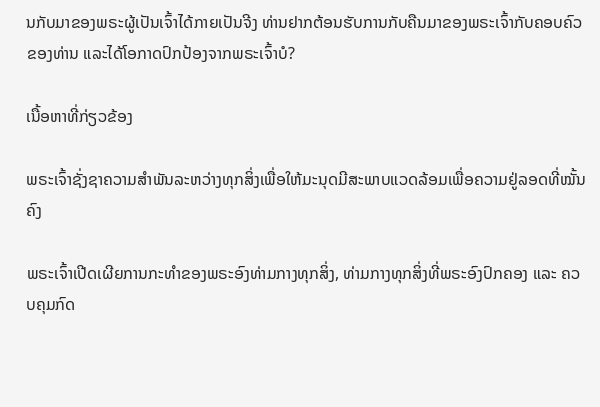ນກັບມາຂອງພຣະຜູ້ເປັນເຈົ້າໄດ້ກາຍເປັນຈີງ ທ່ານຢາກຕ້ອນຮັບການກັບຄືນມາຂອງພຣະເຈົ້າກັບຄອບຄົວຂອງທ່ານ ແລະໄດ້ໂອກາດປົກປ້ອງຈາກພຣະເຈົ້າບໍ?

ເນື້ອຫາທີ່ກ່ຽວຂ້ອງ

ພຣະເຈົ້າຊັ່ງຊາຄວາມສຳພັນລະຫວ່າງທຸກສິ່ງເພື່ອໃຫ້ມະນຸດມີສະພາບແວດລ້ອມເພື່ອຄວາມຢູ່ລອດທີ່ໝັ້ນຄົງ

ພຣະເຈົ້າເປີດເຜີຍການກະທຳຂອງພຣະອົງທ່າມກາງທຸກສິ່ງ, ທ່າມກາງທຸກສິ່ງທີ່ພຣະອົງປົກຄອງ ແລະ ຄວບຄຸມກົດ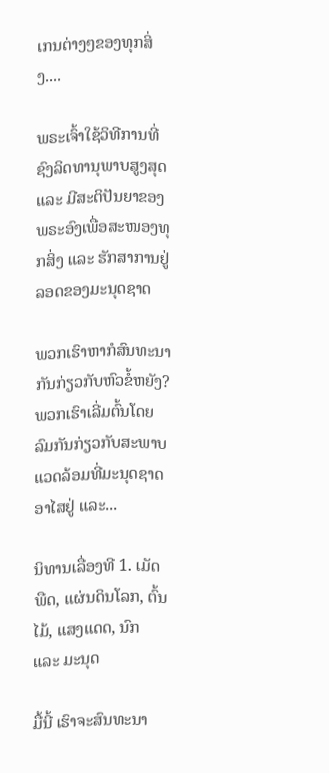ເກນຕ່າງໆຂອງທຸກສິ່ງ....

ພຣະເຈົ້າໃຊ້ວິທີການທີ່ຊົງລິດທານຸພາບສູງສຸດ ແລະ ມີສະຕິປັນຍາຂອງພຣະອົງເພື່ອສະໜອງທຸກສິ່ງ ແລະ ຮັກສາການຢູ່ລອດຂອງມະນຸດຊາດ

ພວກເຮົາຫາກໍສົນທະນາກັນກ່ຽວກັບຫົວຂໍ້ຫຍັງ? ພວກເຮົາເລີ່ມຕົ້ນໂດຍລົມກັນກ່ຽວກັບສະພາບແວດລ້ອມທີ່ມະນຸດຊາດອາໄສຢູ່ ແລະ...

ນິທານເລື່ອງທີ 1. ເມັດພືດ, ແຜ່ນດິນໂລກ, ຕົ້ນໄມ້, ແສງແດດ, ນົກ ແລະ ມະນຸດ

ມື້ນີ້ ເຮົາຈະສົນທະນາ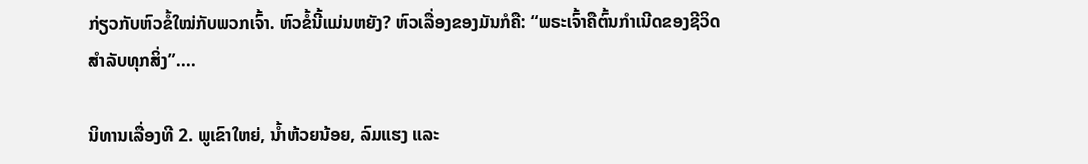ກ່ຽວກັບຫົວຂໍ້ໃໝ່ກັບພວກເຈົ້າ. ຫົວຂໍ້ນີ້ແມ່ນຫຍັງ? ຫົວເລື່ອງຂອງມັນກໍຄື: “ພຣະເຈົ້າຄືຕົ້ນກໍາເນີດຂອງຊີວິດສໍາລັບທຸກສິ່ງ”....

ນິທານເລື່ອງທີ 2. ພູເຂົາໃຫຍ່, ນໍ້າຫ້ວຍນ້ອຍ, ລົມແຮງ ແລະ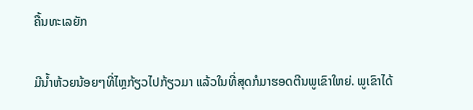ຄື້ນທະເລຍັກ

ມີນໍ້າຫ້ວຍນ້ອຍໆທີ່ໄຫຼກ້ຽວໄປກ້ຽວມາ ແລ້ວໃນທີ່ສຸດກໍມາຮອດຕີນພູເຂົາໃຫຍ່. ພູເຂົາໄດ້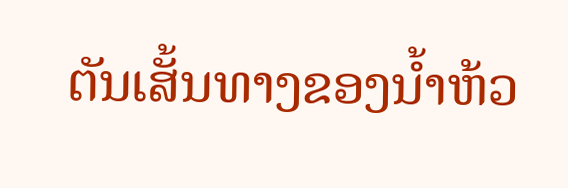ຕັນເສັ້ນທາງຂອງນໍ້າຫ້ວ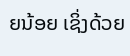ຍນ້ອຍ ເຊິ່ງດ້ວຍ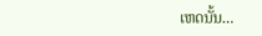ເຫດນັ້ນ...